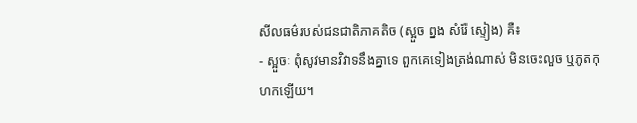សីលធម៌របស់ជនជាតិភាគតិច (ស្អួច ព្នង សំរ៉ែ ស្ទៀង) គឺ៖
- ស្អួចៈ ពុំសូវមានវិវាទនឹងគ្នាទេ ពួកគេទៀងត្រង់ណាស់ មិនចេះលួច ឬភូតកុហកឡើយ។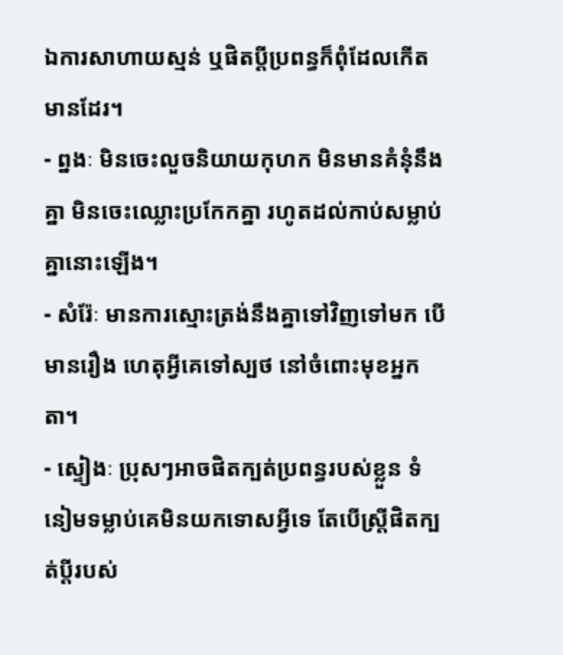ឯការសាហាយស្មន់ ឬផិតប្តីប្រពន្ធក៏ពុំដែលកើតមានដែរ។
- ព្នងៈ មិនចេះលួចនិយាយកុហក មិនមានគំនុំនឹងគ្នា មិនចេះឈ្លោះប្រកែកគ្នា រហូតដល់កាប់សម្លាប់គ្នានោះឡើង។
- សំរ៉ែៈ មានការស្មោះត្រង់នឹងគ្នាទៅវិញទៅមក បើមានរឿង ហេតុអ្វីគេទៅស្បថ នៅចំពោះមុខអ្នកតា។
- ស្ទៀងៈ ប្រុសៗអាចផិតក្បត់ប្រពន្ធរបស់ខ្លួន ទំនៀមទម្លាប់គេមិនយកទោសអ្វីទេ តែបើស្រ្តីផិតក្បត់ប្តីរបស់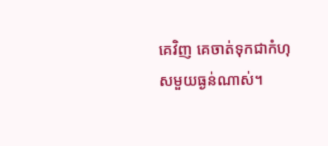គេវិញ គេចាត់ទុកជាកំហុសមួយធ្ងន់ណាស់។